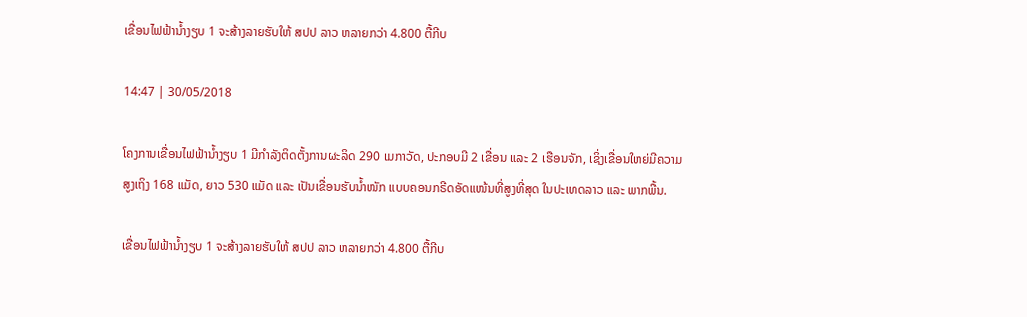ເຂື່ອນໄຟຟ້ານ້ຳງຽບ 1 ຈະສ້າງລາຍຮັບໃຫ້ ສປປ ລາວ ຫລາຍກວ່າ 4.800 ຕື້ກີບ

14:47 | 30/05/2018

ໂຄງການເຂື່ອນໄຟຟ້ານໍ້າງຽບ 1 ມີກຳລັງຕິດຕັ້ງການຜະລິດ 290 ເມກາວັດ, ປະກອບມີ 2 ເຂື່ອນ ແລະ 2 ເຮືອນຈັກ, ເຊິ່ງເຂື່ອນໃຫຍ່ມີຄວາມສູງເຖິງ 168 ແມັດ, ຍາວ 530 ແມັດ ແລະ ເປັນເຂື່ອນຮັບນໍ້າໜັກ ແບບຄອນກຣີດອັດແໜ້ນທີ່ສູງທີ່ສຸດ ໃນປະເທດລາວ ແລະ ພາກພື້ນ.

ເຂື່ອນໄຟຟ້ານ້ຳງຽບ 1 ຈະສ້າງລາຍຮັບໃຫ້ ສປປ ລາວ ຫລາຍກວ່າ 4.800 ຕື້ກີບ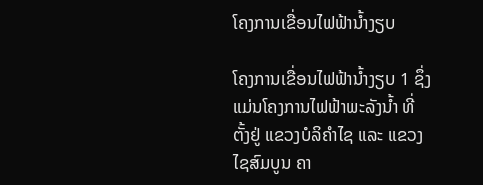ໂຄງການເຂື່ອນໄຟຟ້ານ້ຳງຽບ

ໂຄງການເຂື່ອນໄຟຟ້ານ້ຳງຽບ 1 ຊຶ່ງແມ່ນໂຄງການໄຟຟ້າພະລັງນ້ຳ ທີ່ຕັ້ງຢູ່ ແຂວງບໍລິຄຳໄຊ ແລະ ແຂວງໄຊສົມບູນ ຄາ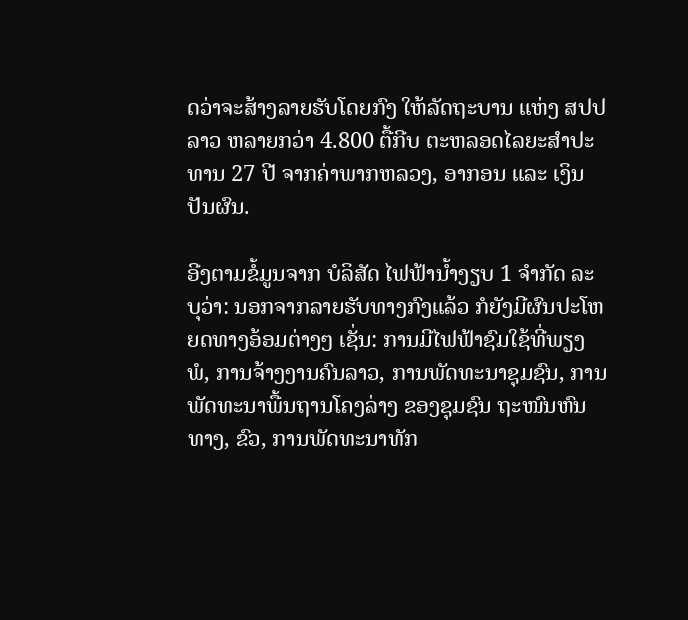ດວ່າຈະສ້າງລາຍຮັບໂດຍກົງ ໃຫ້ລັດຖະບານ ແຫ່ງ ສປປ ລາວ ຫລາຍກວ່າ 4.800 ຕື້ກີບ ຕະຫລອດໄລຍະສຳປະທານ 27 ປີ ຈາກຄ່າພາກຫລວງ, ອາກອນ ແລະ ເງິນປັນຜົນ.

ອີງຕາມຂໍ້ມູນຈາກ ບໍລິສັດ ໄຟຟ້ານ້ຳງຽບ 1 ຈຳກັດ ລະບຸວ່າ: ນອກຈາກລາຍຮັບທາງກົງແລ້ວ ກໍຍັງມີຜົນປະໂຫຍດທາງອ້ອມຕ່າງໆ ເຊັ່ນ: ການມີໄຟຟ້າຊົມໃຊ້ທີ່ພຽງພໍ, ການຈ້າງງານຄົນລາວ, ການພັດທະນາຊຸມຊົນ, ການພັດທະນາພື້ນຖານໂຄງລ່າງ ຂອງຊຸມຊົນ ຖະໜົນຫົນທາງ, ຂົວ, ການພັດທະນາທັກ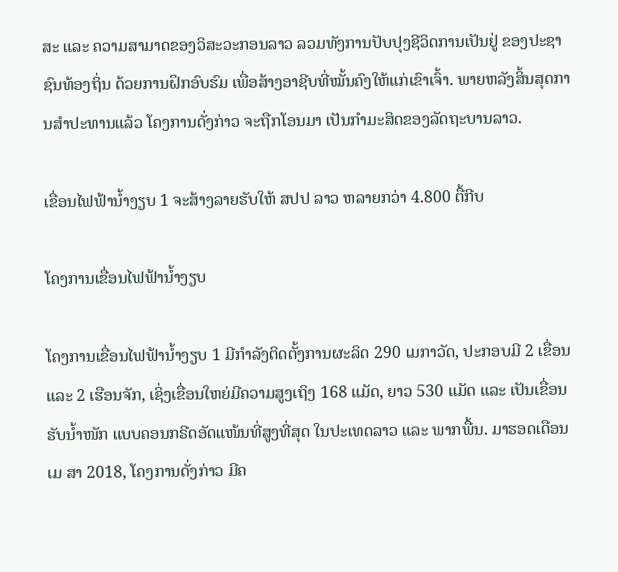ສະ ແລະ ຄວາມສາມາດຂອງວິສະວະກອນລາວ ລວມທັງການປັບປຸງຊີວິດການເປັນຢູ່ ຂອງປະຊາຊົນທ້ອງຖິ່ນ ດ້ວຍການຝຶກອົບຮົມ ເພື່ອສ້າງອາຊີບທີ່ໝັ້ນຄົງໃຫ້ແກ່ເຂົາເຈົ້າ. ພາຍຫລັງສິ້ນສຸດການສໍາປະທານແລ້ວ ໂຄງການດັ່ງກ່າວ ຈະຖືກໂອນມາ ເປັນກຳມະສິດຂອງລັດຖະບານລາວ.

ເຂື່ອນໄຟຟ້ານ້ຳງຽບ 1 ຈະສ້າງລາຍຮັບໃຫ້ ສປປ ລາວ ຫລາຍກວ່າ 4.800 ຕື້ກີບ

ໂຄງການເຂື່ອນໄຟຟ້ານໍ້າງຽບ

ໂຄງການເຂື່ອນໄຟຟ້ານໍ້າງຽບ 1 ມີກຳລັງຕິດຕັ້ງການຜະລິດ 290 ເມກາວັດ, ປະກອບມີ 2 ເຂື່ອນ ແລະ 2 ເຮືອນຈັກ, ເຊິ່ງເຂື່ອນໃຫຍ່ມີຄວາມສູງເຖິງ 168 ແມັດ, ຍາວ 530 ແມັດ ແລະ ເປັນເຂື່ອນຮັບນໍ້າໜັກ ແບບຄອນກຣີດອັດແໜ້ນທີ່ສູງທີ່ສຸດ ໃນປະເທດລາວ ແລະ ພາກພື້ນ. ມາຮອດເດືອນ ເມ ສາ 2018, ໂຄງການດັ່ງກ່າວ ມີຄ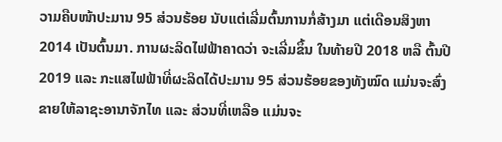ວາມຄືບໜ້າປະມານ 95 ສ່ວນຮ້ອຍ ນັບແຕ່ເລີ່ມຕົ້ນການກໍ່ສ້າງມາ ແຕ່ເດືອນສິງຫາ 2014 ເປັນຕົ້ນມາ. ການຜະລິດໄຟຟ້າຄາດວ່າ ຈະເລີ່ມຂຶ້ນ ໃນທ້າຍປີ 2018 ຫລື ຕົ້ນປີ 2019 ແລະ ກະແສໄຟຟ້າທີ່ຜະລິດໄດ້ປະມານ 95 ສ່ວນຮ້ອຍຂອງທັງໝົດ ແມ່ນຈະສົ່ງຂາຍໃຫ້ລາຊະອານາຈັກໄທ ແລະ ສ່ວນທີ່ເຫລືອ ແມ່ນຈະ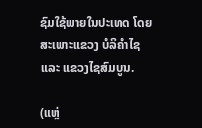ຊົມໃຊ້ພາຍໃນປະເທດ ໂດຍສະເພາະແຂວງ ບໍລິຄຳໄຊ ແລະ ແຂວງໄຊສົມບູນ.

(ແຫຼ່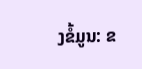ງຂໍ້ມູນ: ຂ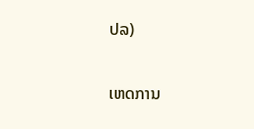ປລ)

ເຫດການ